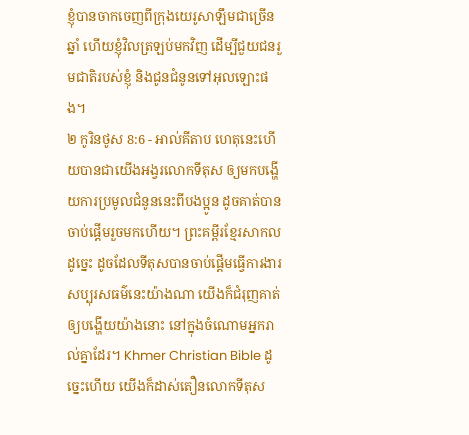ខ្ញុំបានចាកចេញពីក្រុងយេរូសាឡឹមជាច្រើនឆ្នាំ ហើយខ្ញុំវិលត្រឡប់មកវិញ ដើម្បីជួយជនរួមជាតិរបស់ខ្ញុំ និងជូនជំនូនទៅអុលឡោះផង។
២ កូរិនថូស 8:6 - អាល់គីតាប ហេតុនេះហើយបានជាយើងអង្វរលោកទីតុស ឲ្យមកបង្ហើយការប្រមូលជំនូននេះពីបងប្អូន ដូចគាត់បានចាប់ផ្ដើមរួចមកហើយ។ ព្រះគម្ពីរខ្មែរសាកល ដូច្នេះ ដូចដែលទីតុសបានចាប់ផ្ដើមធ្វើការងារសប្បុរសធម៌នេះយ៉ាងណា យើងក៏ជំរុញគាត់ឲ្យបង្ហើយយ៉ាងនោះ នៅក្នុងចំណោមអ្នករាល់គ្នាដែរ។ Khmer Christian Bible ដូច្នេះហើយ យើងក៏ដាស់តឿនលោកទីតុស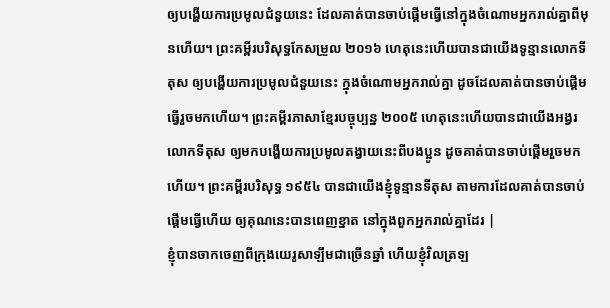ឲ្យបង្ហើយការប្រមូលជំនួយនេះ ដែលគាត់បានចាប់ផ្ដើមធ្វើនៅក្នុងចំណោមអ្នករាល់គ្នាពីមុនហើយ។ ព្រះគម្ពីរបរិសុទ្ធកែសម្រួល ២០១៦ ហេតុនេះហើយបានជាយើងទូន្មានលោកទីតុស ឲ្យបង្ហើយការប្រមូលជំនួយនេះ ក្នុងចំណោមអ្នករាល់គ្នា ដូចដែលគាត់បានចាប់ផ្តើមធ្វើរួចមកហើយ។ ព្រះគម្ពីរភាសាខ្មែរបច្ចុប្បន្ន ២០០៥ ហេតុនេះហើយបានជាយើងអង្វរលោកទីតុស ឲ្យមកបង្ហើយការប្រមូលតង្វាយនេះពីបងប្អូន ដូចគាត់បានចាប់ផ្ដើមរួចមកហើយ។ ព្រះគម្ពីរបរិសុទ្ធ ១៩៥៤ បានជាយើងខ្ញុំទូន្មានទីតុស តាមការដែលគាត់បានចាប់ផ្តើមធ្វើហើយ ឲ្យគុណនេះបានពេញខ្នាត នៅក្នុងពួកអ្នករាល់គ្នាដែរ |
ខ្ញុំបានចាកចេញពីក្រុងយេរូសាឡឹមជាច្រើនឆ្នាំ ហើយខ្ញុំវិលត្រឡ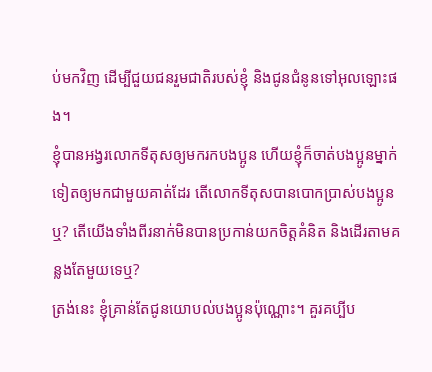ប់មកវិញ ដើម្បីជួយជនរួមជាតិរបស់ខ្ញុំ និងជូនជំនូនទៅអុលឡោះផង។
ខ្ញុំបានអង្វរលោកទីតុសឲ្យមករកបងប្អូន ហើយខ្ញុំក៏ចាត់បងប្អូនម្នាក់ទៀតឲ្យមកជាមួយគាត់ដែរ តើលោកទីតុសបានបោកប្រាស់បងប្អូនឬ? តើយើងទាំងពីរនាក់មិនបានប្រកាន់យកចិត្ដគំនិត និងដើរតាមគន្លងតែមួយទេឬ?
ត្រង់នេះ ខ្ញុំគ្រាន់តែជូនយោបល់បងប្អូនប៉ុណ្ណោះ។ គួរគប្បីប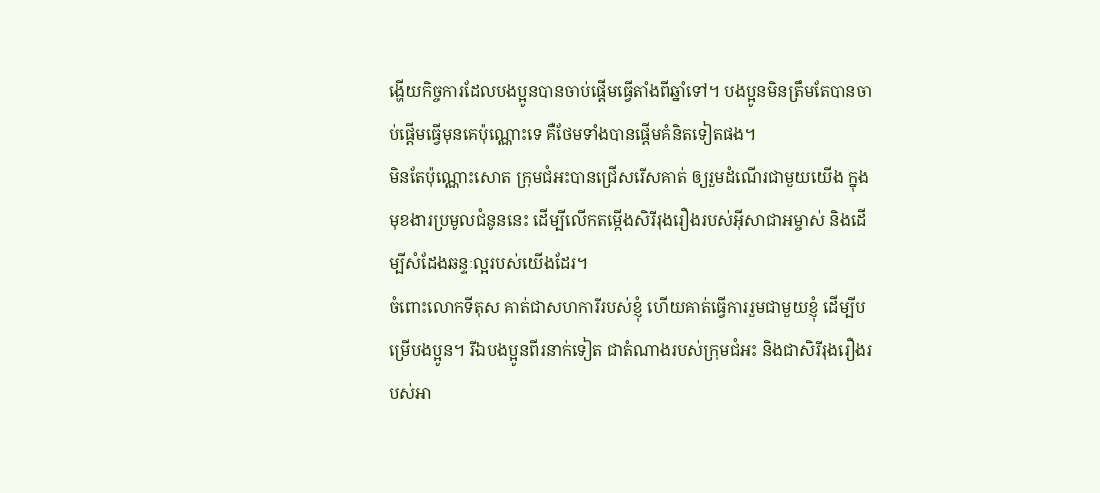ង្ហើយកិច្ចការដែលបងប្អូនបានចាប់ផ្ដើមធ្វើតាំងពីឆ្នាំទៅ។ បងប្អូនមិនត្រឹមតែបានចាប់ផ្ដើមធ្វើមុនគេប៉ុណ្ណោះទេ គឺថែមទាំងបានផ្ដើមគំនិតទៀតផង។
មិនតែប៉ុណ្ណោះសោត ក្រុមជំអះបានជ្រើសរើសគាត់ ឲ្យរួមដំណើរជាមួយយើង ក្នុងមុខងារប្រមូលជំនូននេះ ដើម្បីលើកតម្កើងសិរីរុងរឿងរបស់អ៊ីសាជាអម្ចាស់ និងដើម្បីសំដែងឆន្ទៈល្អរបស់យើងដែរ។
ចំពោះលោកទីតុស គាត់ជាសហការីរបស់ខ្ញុំ ហើយគាត់ធ្វើការរួមជាមួយខ្ញុំ ដើម្បីបម្រើបងប្អូន។ រីឯបងប្អូនពីរនាក់ទៀត ជាតំណាងរបស់ក្រុមជំអះ និងជាសិរីរុងរឿងរបស់អា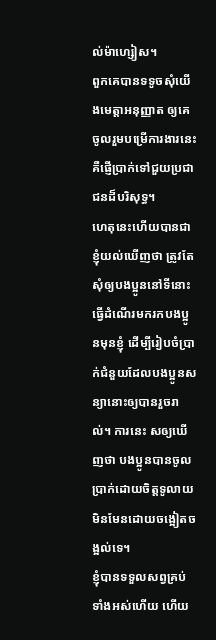ល់ម៉ាហ្សៀស។
ពួកគេបានទទូចសុំយើងមេត្ដាអនុញ្ញាត ឲ្យគេចូលរួមបម្រើការងារនេះ គឺផ្ញើប្រាក់ទៅជួយប្រជាជនដ៏បរិសុទ្ធ។
ហេតុនេះហើយបានជាខ្ញុំយល់ឃើញថា ត្រូវតែសុំឲ្យបងប្អូននៅទីនោះធ្វើដំណើរមករកបងប្អូនមុនខ្ញុំ ដើម្បីរៀបចំប្រាក់ជំនួយដែលបងប្អូនសន្យានោះឲ្យបានរួចរាល់។ ការនេះ សឲ្យឃើញថា បងប្អូនបានចូលប្រាក់ដោយចិត្ដទូលាយ មិនមែនដោយចង្អៀតចង្អល់ទេ។
ខ្ញុំបានទទួលសព្វគ្រប់ទាំងអស់ហើយ ហើយ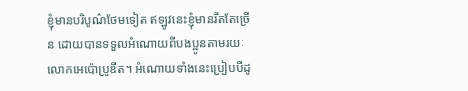ខ្ញុំមានបរិបូណ៌ថែមទៀត ឥឡូវនេះខ្ញុំមានរឹតតែច្រើន ដោយបានទទួលអំណោយពីបងប្អូនតាមរយៈលោកអេប៉ោប្រូឌីត។ អំណោយទាំងនេះប្រៀបបីដូ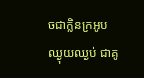ចជាក្លិនក្រអូបឈ្ងុយឈ្ងប់ ជាគូ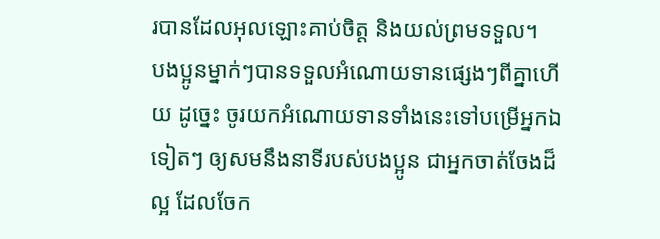របានដែលអុលឡោះគាប់ចិត្ត និងយល់ព្រមទទួល។
បងប្អូនម្នាក់ៗបានទទួលអំណោយទានផ្សេងៗពីគ្នាហើយ ដូច្នេះ ចូរយកអំណោយទានទាំងនេះទៅបម្រើអ្នកឯទៀតៗ ឲ្យសមនឹងនាទីរបស់បងប្អូន ជាអ្នកចាត់ចែងដ៏ល្អ ដែលចែក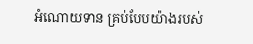អំណោយទាន គ្រប់បែបយ៉ាងរបស់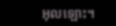អុលឡោះ។